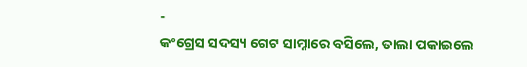-
କଂଗ୍ରେସ ସଦସ୍ୟ ଗେଟ ସାମ୍ନାରେ ବସିଲେ, ତାଲା ପକାଇଲେ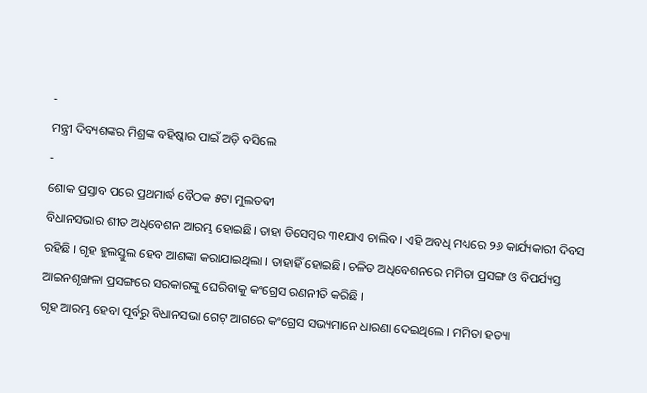-
ମନ୍ତ୍ରୀ ଦିବ୍ୟଶଙ୍କର ମିଶ୍ରଙ୍କ ବହିଷ୍କାର ପାଇଁ ଅଡ଼ି ବସିଲେ
-
ଶୋକ ପ୍ରସ୍ତାବ ପରେ ପ୍ରଥମାର୍ଦ୍ଧ ବୈଠକ ୫ଟା ମୁଲତଵୀ
ବିଧାନସଭାର ଶୀତ ଅଧିବେଶନ ଆରମ୍ଭ ହୋଇଛି। ତାହା ଡିସେମ୍ବର ୩୧ଯାଏ ଚାଲିବ । ଏହି ଅବଧି ମଧ୍ୟରେ ୨୬ କାର୍ଯ୍ୟକାରୀ ଦିବସ ରହିଛି । ଗୃହ ହୁଲସ୍ତୁଲ ହେବ ଆଶଙ୍କା କରାଯାଇଥିଲା । ତାହାହିଁ ହୋଇଛି। ଚଳିତ ଅଧିବେଶନରେ ମମିତା ପ୍ରସଙ୍ଗ ଓ ବିପର୍ଯ୍ୟସ୍ତ ଆଇନଶୃଙ୍ଖଳା ପ୍ରସଙ୍ଗରେ ସରକାରଙ୍କୁ ଘେରିବାକୁ କଂଗ୍ରେସ ରଣନୀତି କରିଛି ।
ଗୃହ ଆରମ୍ଭ ହେବା ପୂର୍ବରୁ ବିଧାନସଭା ଗେଟ୍ ଆଗରେ କଂଗ୍ରେସ ସଭ୍ୟମାନେ ଧାରଣା ଦେଇଥିଲେ । ମମିତା ହତ୍ୟା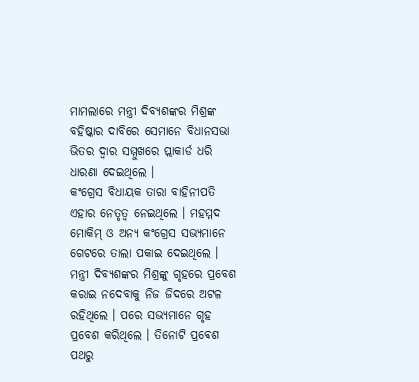ମାମଲାରେ ମନ୍ତ୍ରୀ ଦିବ୍ୟଶଙ୍କର ମିଶ୍ରଙ୍କ ବହିଷ୍କାର ଦାବିରେ ସେମାନେ ବିଧାନସଭା ଭିତର ଦ୍ୱାର ସମ୍ମୁଖରେ ପ୍ଲାକାର୍ଡ ଧରି ଧାରଣା ଦେଇଥିଲେ ।
କଂଗ୍ରେସ ବିଧାୟକ ତାରା ବାହିନୀପତି ଏହାର ନେତୃତ୍ୱ ନେଇଥିଲେ । ମହମ୍ମଦ ମୋକିମ୍ ଓ ଅନ୍ୟ କଂଗ୍ରେସ ସଭ୍ୟମାନେ ଗେଟରେ ତାଲା ପକାଇ ଦେଇଥିଲେ । ମନ୍ତ୍ରୀ ଦିବ୍ୟଶଙ୍କର ମିଶ୍ରଙ୍କୁ ଗୃହରେ ପ୍ରବେଶ କରାଇ ନଦେବାକୁ ନିଜ ଜିଦରେ ଅଟଳ ରହିଥିଲେ । ପରେ ସଭ୍ୟମାନେ ଗୃହ ପ୍ରବେଶ କରିଥିଲେ । ତିନୋଟି ପ୍ରଵେଶ ପଥରୁ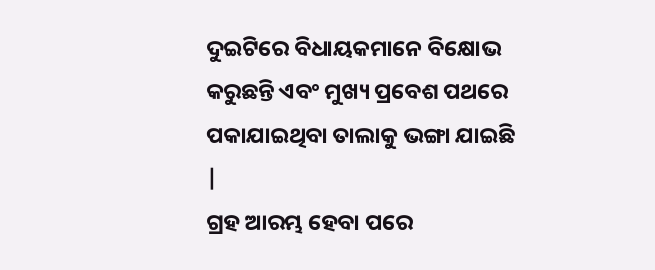ଦୁଇଟିରେ ବିଧାୟକମାନେ ବିକ୍ଷୋଭ କରୁଛନ୍ତି ଏବଂ ମୁଖ୍ୟ ପ୍ରବେଶ ପଥରେ ପକାଯାଇଥିବା ତାଲାକୁ ଭଙ୍ଗା ଯାଇଛି |
ଗ୍ରହ ଆରମ୍ଭ ହେବା ପରେ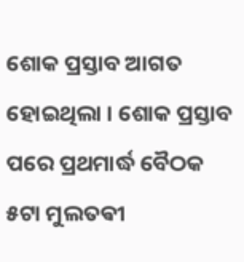ଶୋକ ପ୍ରସ୍ତାବ ଆଗତ ହୋଇଥିଲା । ଶୋକ ପ୍ରସ୍ତାବ ପରେ ପ୍ରଥମାର୍ଦ୍ଧ ବୈଠକ ୫ଟା ମୁଲତଵୀ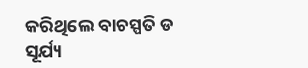କରିଥିଲେ ବାଚସ୍ପତି ଡ ସୂର୍ଯ୍ୟ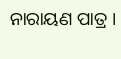ନାରାୟଣ ପାତ୍ର ।